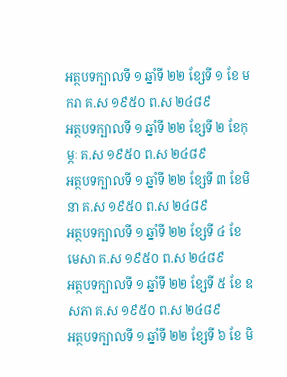អត្ថបទក្បាលទី ១ ឆ្នាំទី ២២ ខ្សែទី ១ ខែ មករា គ.ស ១៩៥០ ព.ស ២៤៨៩
អត្ថបទក្បាលទី ១ ឆ្នាំទី ២២ ខ្សែទី ២ ខែកុម្ភៈ គ.ស ១៩៥០ ព.ស ២៤៨៩
អត្ថបទក្បាលទី ១ ឆ្នាំទី ២២ ខ្សែទី ៣ ខែមិនា គ.ស ១៩៥០ ព.ស ២៤៨៩
អត្ថបទក្បាលទី ១ ឆ្នាំទី ២២ ខ្សែទី ៤ ខែ មេសា គ.ស ១៩៥០ ព.ស ២៤៨៩
អត្ថបទក្បាលទី ១ ឆ្នាំទី ២២ ខ្សែទី ៥ ខែ ឧសភា គ.ស ១៩៥០ ព.ស ២៤៨៩
អត្ថបទក្បាលទី ១ ឆ្នាំទី ២២ ខ្សែទី ៦ ខែ មិ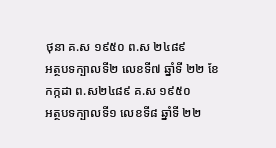ថុនា គ.ស ១៩៥០ ព.ស ២៤៨៩
អត្ថបទក្បាលទី២ លេខទី៧ ឆ្នាំទី ២២ ខែកក្កដា ព.ស២៤៨៩ គ.ស ១៩៥០
អត្ថបទក្បាលទី១ លេខទី៨ ឆ្នាំទី ២២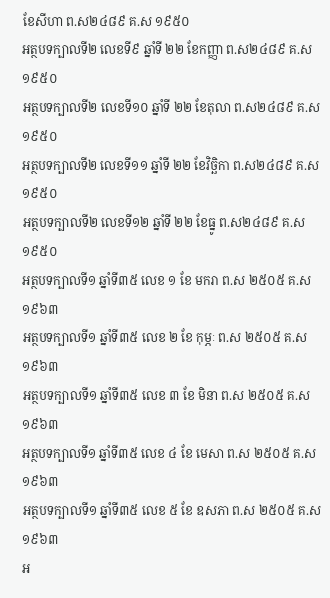ខែសីហា ព.ស២៤៨៩ គ.ស ១៩៥០
អត្ថបទក្បាលទី២ លេខទី៩ ឆ្នាំទី ២២ ខែកញ្ញា ព.ស២៤៨៩ គ.ស ១៩៥០
អត្ថបទក្បាលទី២ លេខទី១០ ឆ្នាំទី ២២ ខែតុលា ព.ស២៤៨៩ គ.ស ១៩៥០
អត្ថបទក្បាលទី២ លេខទី១១ ឆ្នាំទី ២២ ខែវិច្ឆិកា ព.ស២៤៨៩ គ.ស ១៩៥០
អត្ថបទក្បាលទី២ លេខទី១២ ឆ្នាំទី ២២ ខែធ្នូ ព.ស២៤៨៩ គ.ស ១៩៥០
អត្ថបទក្បាលទី១ ឆ្នាំទី៣៥ លេខ ១ ខែ មករា ព.ស ២៥០៥ គ.ស ១៩៦៣
អត្ថបទក្បាលទី១ ឆ្នាំទី៣៥ លេខ ២ ខែ កុម្ភៈ ព.ស ២៥០៥ គ.ស ១៩៦៣
អត្ថបទក្បាលទី១ ឆ្នាំទី៣៥ លេខ ៣ ខែ មិនា ព.ស ២៥០៥ គ.ស ១៩៦៣
អត្ថបទក្បាលទី១ ឆ្នាំទី៣៥ លេខ ៤ ខែ មេសា ព.ស ២៥០៥ គ.ស ១៩៦៣
អត្ថបទក្បាលទី១ ឆ្នាំទី៣៥ លេខ ៥ ខែ ឧសភា ព.ស ២៥០៥ គ.ស ១៩៦៣
អ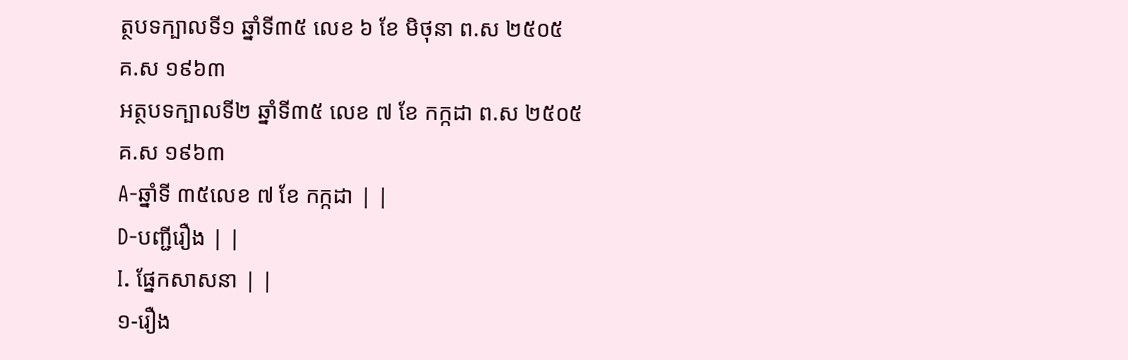ត្ថបទក្បាលទី១ ឆ្នាំទី៣៥ លេខ ៦ ខែ មិថុនា ព.ស ២៥០៥ គ.ស ១៩៦៣
អត្ថបទក្បាលទី២ ឆ្នាំទី៣៥ លេខ ៧ ខែ កក្កដា ព.ស ២៥០៥ គ.ស ១៩៦៣
A-ឆ្នាំទី ៣៥លេខ ៧ ខែ កក្កដា | |
D-បញ្ជីរឿង | |
I. ផ្នែកសាសនា | |
១-រឿង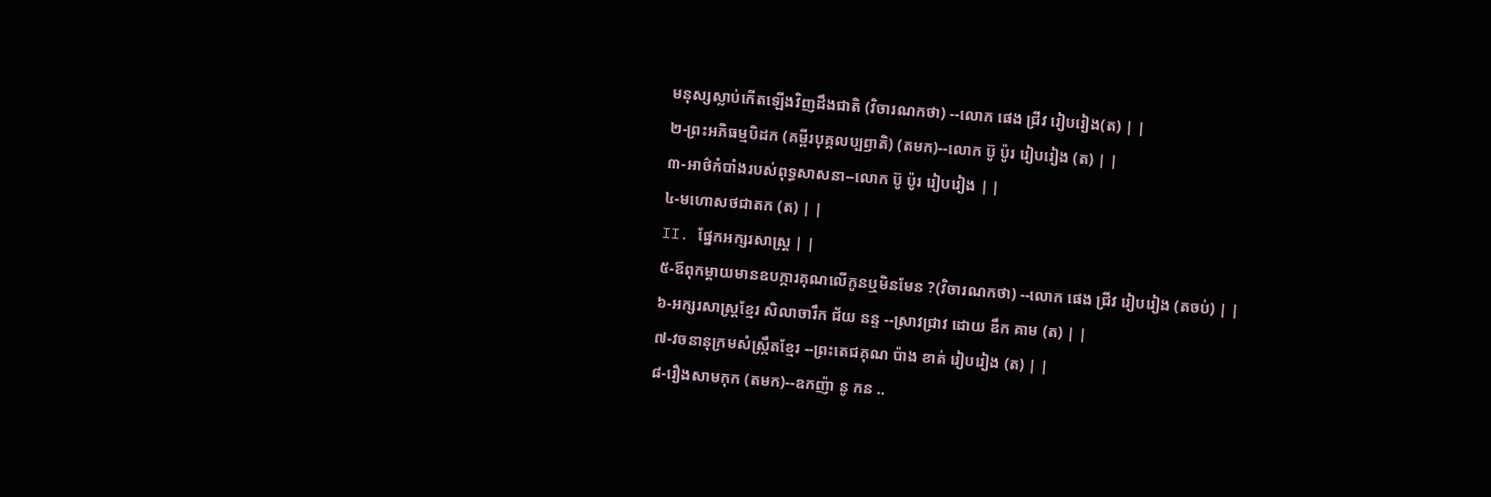មនុស្សស្លាប់កើតឡើងវិញដឹងជាតិ (វិចារណកថា) --លោក ផេង ជ្រីវ រៀបរៀង(ត) | |
២-ព្រះអភិធម្មបិដក (គម្ពីរបុគ្គលប្បឭាតិ) (តមក)--លោក ប៊ូ ប៉ូរ រៀបរៀង (ត) | |
៣-អាថ៌កំបាំងរបស់ពុទ្ធសាសនា--លោក ប៊ូ ប៉ូរ រៀបរៀង | |
៤-មហោសថជាតក (ត) | |
II. ផ្នែកអក្សរសាស្ដ្រ | |
៥-ឪពុកម្ដាយមានឧបក្ការគុណលើកូនឬមិនមែន ?(វិចារណកថា) --លោក ផេង ជ្រីវ រៀបរៀង (តចប់) | |
៦-អក្សរសាស្ដ្រខ្មែរ សិលាចារឹក ជ័យ នន្ទ --ស្រាវជ្រាវ ដោយ ឌឹក គាម (ត) | |
៧-វចនានុក្រមសំស្ក្រឹតខ្មែរ --ព្រះតេជគុណ ប៉ាង ខាត់ រៀបរៀង (ត) | |
៨-រឿងសាមកុក (តមក)--ឧកញ៉ា នូ កន ..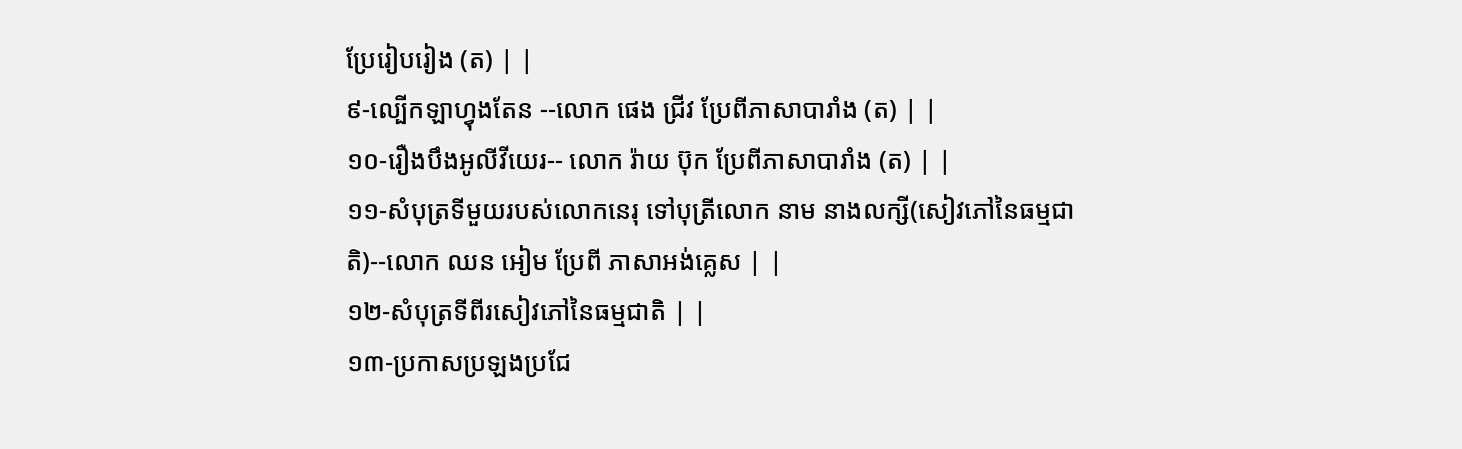ប្រែរៀបរៀង (ត) | |
៩-ល្បើកឡាហ្វុងតែន --លោក ផេង ជ្រីវ ប្រែពីភាសាបារាំង (ត) | |
១០-រឿងបឹងអូលីវីយេរ-- លោក រ៉ាយ ប៊ុក ប្រែពីភាសាបារាំង (ត) | |
១១-សំបុត្រទីមួយរបស់លោកនេរុ ទៅបុត្រីលោក នាម នាងលក្សី(សៀវភៅនៃធម្មជាតិ)--លោក ឈន អៀម ប្រែពី ភាសាអង់គ្លេស | |
១២-សំបុត្រទីពីរសៀវភៅនៃធម្មជាតិ | |
១៣-ប្រកាសប្រឡងប្រជែ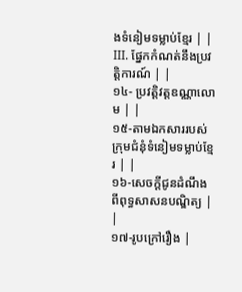ងទំនៀមទម្លាប់ខ្មែរ | |
III. ផ្នែកកំណត់នឹងប្រវត្ដិការណ៍ | |
១៤- ប្រវត្ដិវត្តឧណ្ណាលោម | |
១៥-តាមឯកសាររបស់ក្រុមជំនុំទំនៀមទម្លាប់ខ្មែរ | |
១៦-សេចក្ដីជូនដំណឹងពីពុទ្ធសាសនបណ្ឌិត្យ | |
១៧-រូបក្រៅរឿង |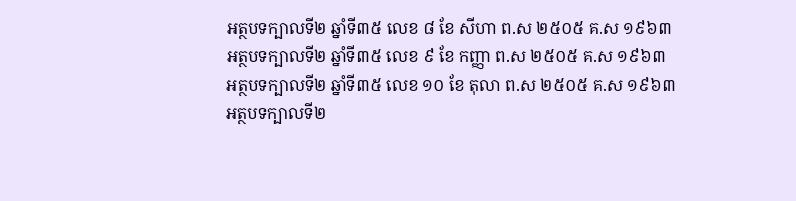អត្ថបទក្បាលទី២ ឆ្នាំទី៣៥ លេខ ៨ ខែ សីហា ព.ស ២៥០៥ គ.ស ១៩៦៣
អត្ថបទក្បាលទី២ ឆ្នាំទី៣៥ លេខ ៩ ខែ កញ្ញា ព.ស ២៥០៥ គ.ស ១៩៦៣
អត្ថបទក្បាលទី២ ឆ្នាំទី៣៥ លេខ ១០ ខែ តុលា ព.ស ២៥០៥ គ.ស ១៩៦៣
អត្ថបទក្បាលទី២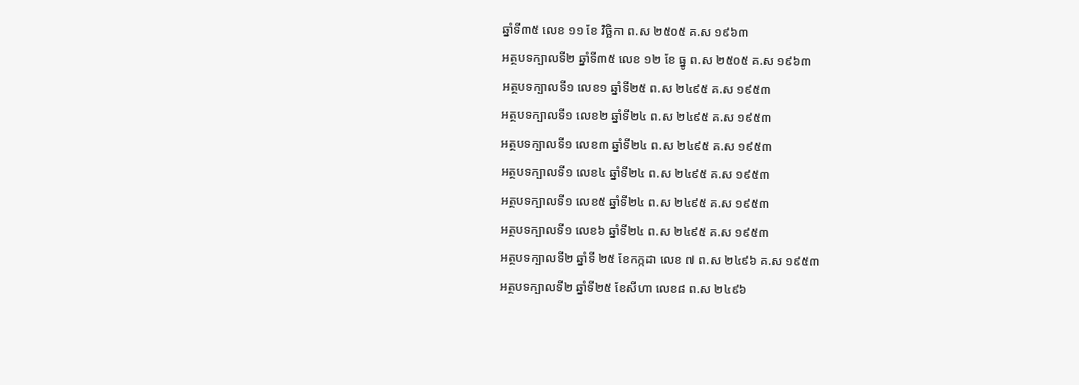ឆ្នាំទី៣៥ លេខ ១១ ខែ វិច្ឆិកា ព.ស ២៥០៥ គ.ស ១៩៦៣
អត្ថបទក្បាលទី២ ឆ្នាំទី៣៥ លេខ ១២ ខែ ធ្នូ ព.ស ២៥០៥ គ.ស ១៩៦៣
អត្ថបទក្បាលទី១ លេខ១ ឆ្នាំទី២៥ ព.ស ២៤៩៥ គ.ស ១៩៥៣
អត្ថបទក្បាលទី១ លេខ២ ឆ្នាំទី២៤ ព.ស ២៤៩៥ គ.ស ១៩៥៣
អត្ថបទក្បាលទី១ លេខ៣ ឆ្នាំទី២៤ ព.ស ២៤៩៥ គ.ស ១៩៥៣
អត្ថបទក្បាលទី១ លេខ៤ ឆ្នាំទី២៤ ព.ស ២៤៩៥ គ.ស ១៩៥៣
អត្ថបទក្បាលទី១ លេខ៥ ឆ្នាំទី២៤ ព.ស ២៤៩៥ គ.ស ១៩៥៣
អត្ថបទក្បាលទី១ លេខ៦ ឆ្នាំទី២៤ ព.ស ២៤៩៥ គ.ស ១៩៥៣
អត្ថបទក្បាលទី២ ឆ្នាំទី ២៥ ខែកក្កដា លេខ ៧ ព.ស ២៤៩៦ គ.ស ១៩៥៣
អត្ថបទក្បាលទី២ ឆ្នាំទី២៥ ខែសីហា លេខ៨ ព.ស ២៤៩៦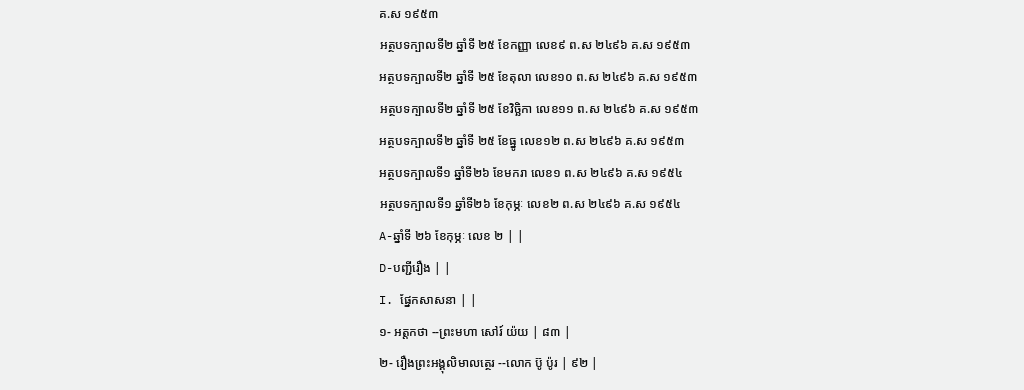គ.ស ១៩៥៣
អត្ថបទក្បាលទី២ ឆ្នាំទី ២៥ ខែកញ្ញា លេខ៩ ព.ស ២៤៩៦ គ.ស ១៩៥៣
អត្ថបទក្បាលទី២ ឆ្នាំទី ២៥ ខែតុលា លេខ១០ ព.ស ២៤៩៦ គ.ស ១៩៥៣
អត្ថបទក្បាលទី២ ឆ្នាំទី ២៥ ខែវិច្ឆិកា លេខ១១ ព.ស ២៤៩៦ គ.ស ១៩៥៣
អត្ថបទក្បាលទី២ ឆ្នាំទី ២៥ ខែធ្នូ លេខ១២ ព.ស ២៤៩៦ គ.ស ១៩៥៣
អត្ថបទក្បាលទី១ ឆ្នាំទី២៦ ខែមករា លេខ១ ព.ស ២៤៩៦ គ.ស ១៩៥៤
អត្ថបទក្បាលទី១ ឆ្នាំទី២៦ ខែកុម្ភៈ លេខ២ ព.ស ២៤៩៦ គ.ស ១៩៥៤
A-ឆ្នាំទី ២៦ ខែកុម្ភៈ លេខ ២ | |
D-បញ្ជីរឿង | |
I. ផ្នែកសាសនា | |
១- អត្ដកថា --ព្រះមហា សៅរ៍ យ៉យ | ៨៣ |
២- រឿងព្រះអង្គុលិមាលត្ថេរ --លោក ប៊ូ ប៉ូរ | ៩២ |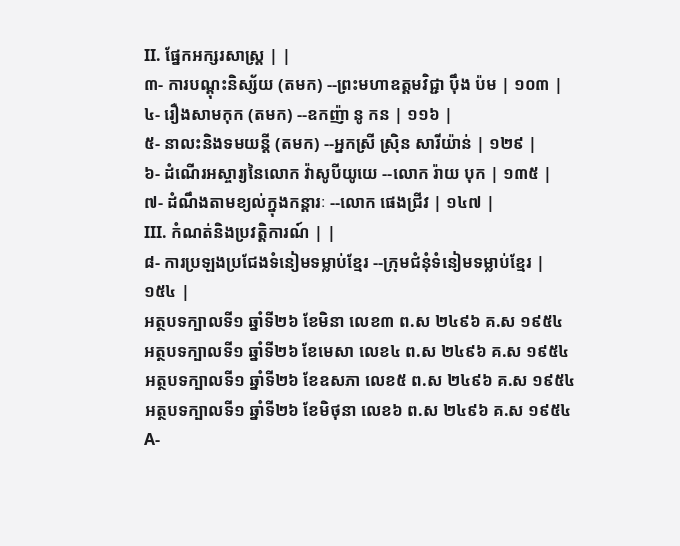II. ផ្នែកអក្សរសាស្ត្រ | |
៣- ការបណ្ដុះនិស្ស័យ (តមក) --ព្រះមហាឧត្ដមវិជ្ជា ប៉ឹង ប៉ម | ១០៣ |
៤- រឿងសាមកុក (តមក) --ឧកញ៉ា នូ កន | ១១៦ |
៥- នាលះនិងទមយន្ដី (តមក) --អ្នកស្រី ស្រ៊ិន សារីយ៉ាន់ | ១២៩ |
៦- ដំណើរអស្ចារ្យនៃលោក វ៉ាសូបីយូយេ --លោក រ៉ាយ បុក | ១៣៥ |
៧- ដំណឹងតាមខ្យល់ក្នុងកន្ដារៈ --លោក ផេងជ្រីវ | ១៤៧ |
III. កំណត់និងប្រវត្ដិការណ៍ | |
៨- ការប្រឡងប្រជែងទំនៀមទម្លាប់ខ្មែរ --ក្រុមជំនុំទំនៀមទម្លាប់ខ្មែរ | ១៥៤ |
អត្ថបទក្បាលទី១ ឆ្នាំទី២៦ ខែមិនា លេខ៣ ព.ស ២៤៩៦ គ.ស ១៩៥៤
អត្ថបទក្បាលទី១ ឆ្នាំទី២៦ ខែមេសា លេខ៤ ព.ស ២៤៩៦ គ.ស ១៩៥៤
អត្ថបទក្បាលទី១ ឆ្នាំទី២៦ ខែឧសភា លេខ៥ ព.ស ២៤៩៦ គ.ស ១៩៥៤
អត្ថបទក្បាលទី១ ឆ្នាំទី២៦ ខែមិថុនា លេខ៦ ព.ស ២៤៩៦ គ.ស ១៩៥៤
A-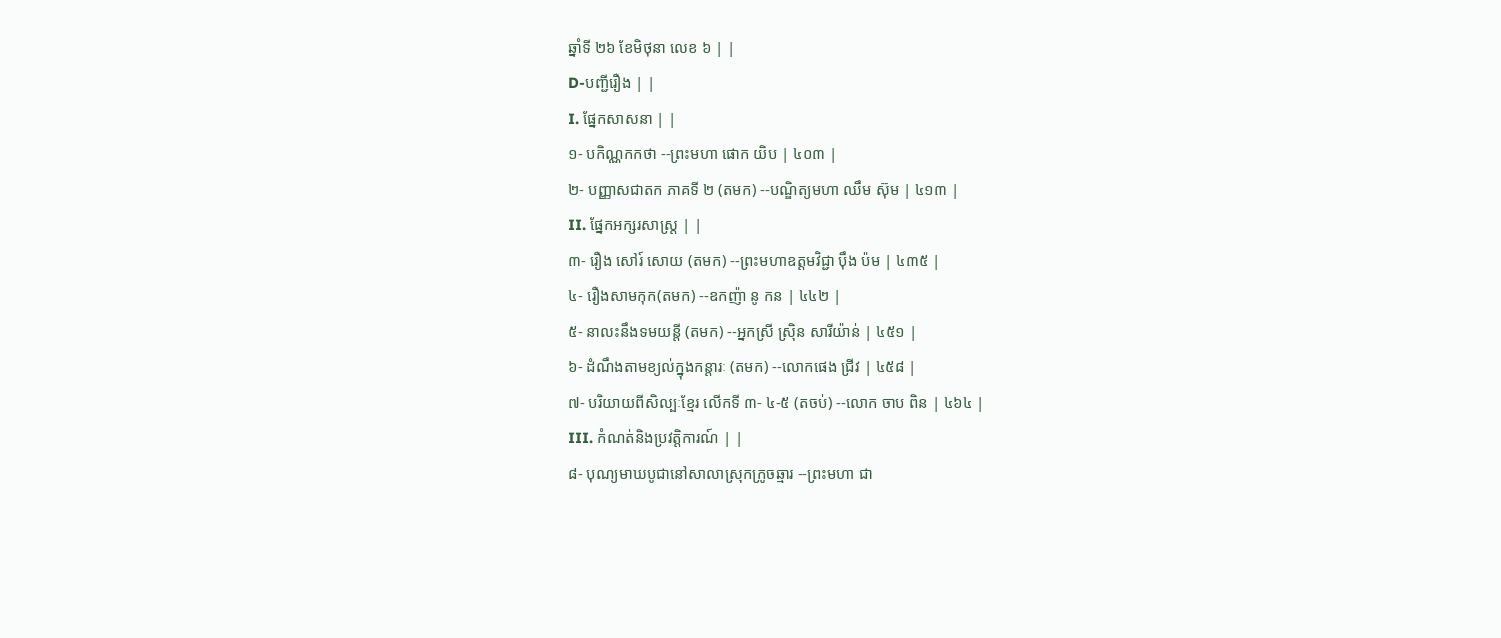ឆ្នាំទី ២៦ ខែមិថុនា លេខ ៦ | |
D-បញ្ជីរឿង | |
I. ផ្នែកសាសនា | |
១- បកិណ្ណកកថា --ព្រះមហា ផោក យិប | ៤០៣ |
២- បញ្ញាសជាតក ភាគទី ២ (តមក) --បណ្ឌិត្យមហា ឈឹម ស៊ុម | ៤១៣ |
II. ផ្នែកអក្សរសាស្ត្រ | |
៣- រឿង សៅរ៍ សោយ (តមក) --ព្រះមហាឧត្ដមវិជ្ជា ប៉ឹង ប៉ម | ៤៣៥ |
៤- រឿងសាមកុក(តមក) --ឧកញ៉ា នូ កន | ៤៤២ |
៥- នាលះនឹងទមយន្ដី (តមក) --អ្នកស្រី ស្រ៊ិន សារីយ៉ាន់ | ៤៥១ |
៦- ដំណឹងតាមខ្យល់ក្នុងកន្ដារៈ (តមក) --លោកផេង ជ្រីវ | ៤៥៨ |
៧- បរិយាយពីសិល្បៈខ្មែរ លើកទី ៣- ៤-៥ (តចប់) --លោក ចាប ពិន | ៤៦៤ |
III. កំណត់និងប្រវត្ដិការណ៍ | |
៨- បុណ្យមាឃបូជានៅសាលាស្រុកក្រូចឆ្មារ --ព្រះមហា ជា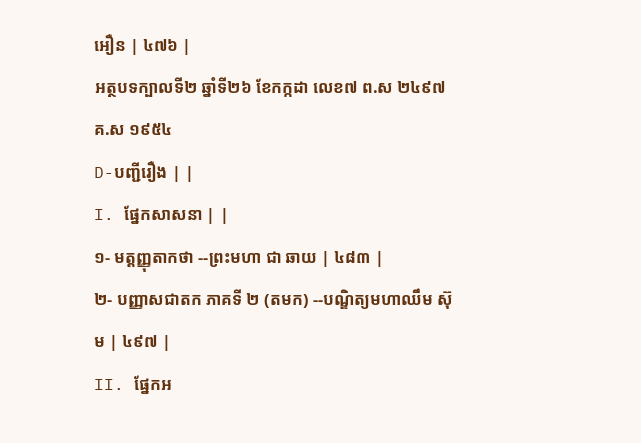អឿន | ៤៧៦ |
អត្ថបទក្បាលទី២ ឆ្នាំទី២៦ ខែកក្កដា លេខ៧ ព.ស ២៤៩៧ គ.ស ១៩៥៤
D-បញ្ជីរឿង | |
I. ផ្នែកសាសនា | |
១- មត្តញ្ញុតាកថា --ព្រះមហា ជា ឆាយ | ៤៨៣ |
២- បញ្ញាសជាតក ភាគទី ២ (តមក) --បណ្ឌិត្យមហាឈឹម ស៊ុម | ៤៩៧ |
II. ផ្នែកអ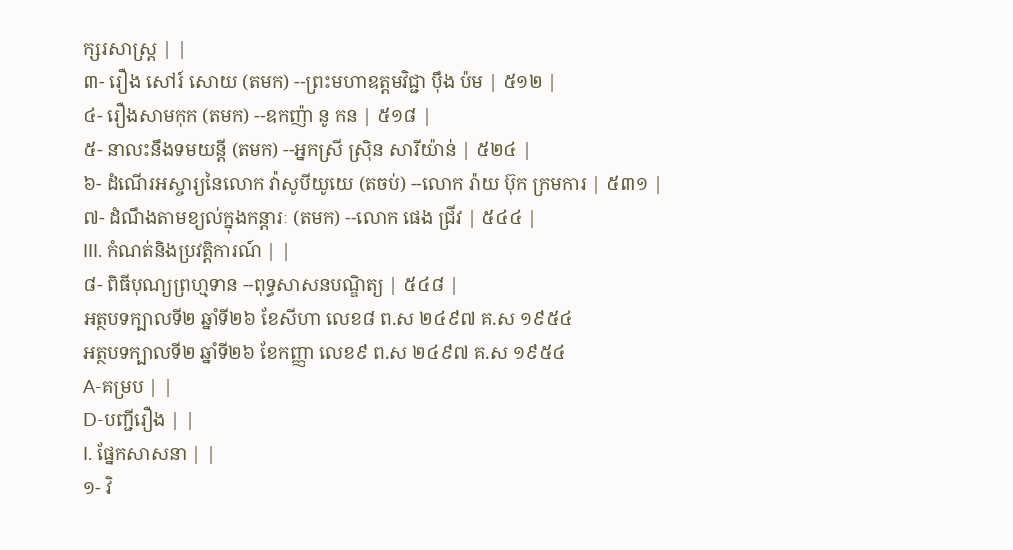ក្សរសាស្ត្រ | |
៣- រឿង សៅរ៍ សោយ (តមក) --ព្រះមហាឧត្ដមវិជ្ជា ប៉ឹង ប៉ម | ៥១២ |
៤- រឿងសាមកុក (តមក) --ឧកញ៉ា នូ កន | ៥១៨ |
៥- នាលះនឹងទមយន្ដី (តមក) --អ្នកស្រី ស្រ៊ិន សារីយ៉ាន់ | ៥២៤ |
៦- ដំណើរអស្ចារ្យនៃលោក វ៉ាសូបីយូយេ (តចប់) --លោក រ៉ាយ ប៊ុក ក្រមការ | ៥៣១ |
៧- ដំណឹងតាមខ្យល់ក្នុងកន្ដារៈ (តមក) --លោក ផេង ជ្រីវ | ៥៤៤ |
III. កំណត់និងប្រវត្ដិការណ៍ | |
៨- ពិធីបុណ្យព្រហ្មទាន --ពុទ្ធសាសនបណ្ឌិត្យ | ៥៤៨ |
អត្ថបទក្បាលទី២ ឆ្នាំទី២៦ ខែសីហា លេខ៨ ព.ស ២៤៩៧ គ.ស ១៩៥៤
អត្ថបទក្បាលទី២ ឆ្នាំទី២៦ ខែកញ្ញា លេខ៩ ព.ស ២៤៩៧ គ.ស ១៩៥៤
A-គម្រប | |
D-បញ្ជីរឿង | |
I. ផ្នែកសាសនា | |
១- វិ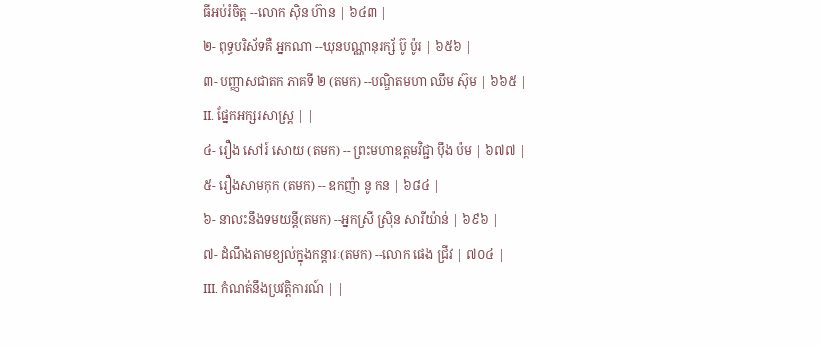ធីអប់រំចិត្ត --លោក ស៊ិន ហ៊ាន | ៦៤៣ |
២- ពុទ្ធបរិស័ទគឺ អ្នកណា --ឃុនបណ្ណានុរក្ស័ ប៊ូ ប៉ូរ | ៦៥៦ |
៣- បញ្ញាសជាតក ភាគទី ២ (តមក) --បណ្ឌិតមហា ឈឹម ស៊ុម | ៦៦៥ |
II. ផ្នែកអក្សរសាស្ត្រ | |
៤- រឿង សៅរ៍ សោយ (តមក) -- ព្រះមហាឧត្ដមវិជ្ជា ប៉ឹង ប៉ម | ៦៧៧ |
៥- រឿងសាមកុក (តមក) -- ឧកញ៉ា នូ កន | ៦៨៤ |
៦- នាលះនឹងទមយន្ដី(តមក) --អ្នកស្រី ស្រ៊ិន សារីយ៉ាន់ | ៦៩៦ |
៧- ដំណឹងតាមខ្យល់ក្នុងកន្ដារៈ(តមក) --លោក ផេង ជ្រីវ | ៧០៤ |
III. កំណត់នឹងប្រវត្ដិការណ៍ | |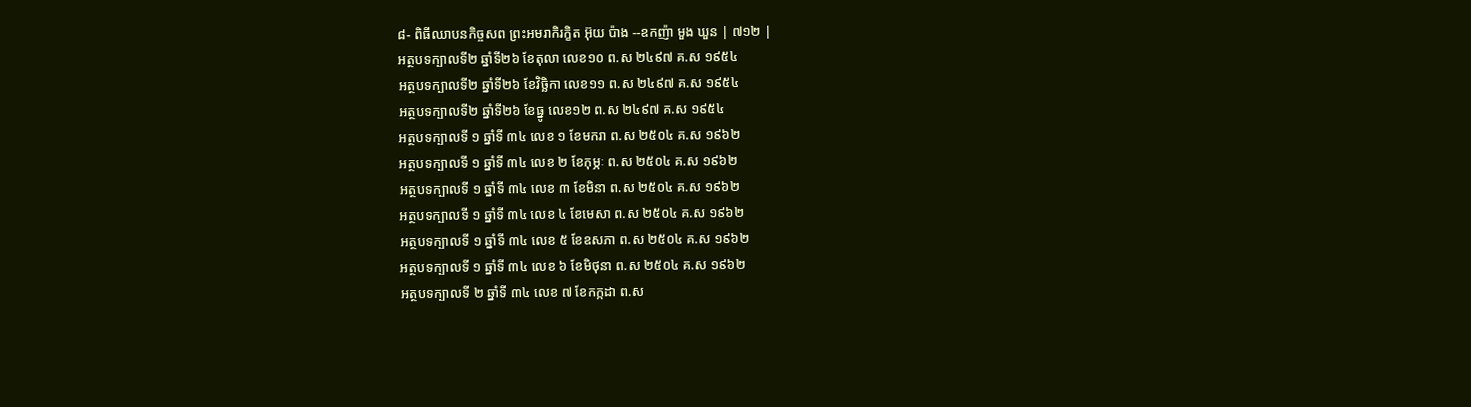៨- ពិធីឈាបនកិច្ចសព ព្រះអមរាកិរក្ខិត អ៊ុយ ប៉ាង --ឧកញ៉ា មួង ឃួន | ៧១២ |
អត្ថបទក្បាលទី២ ឆ្នាំទី២៦ ខែតុលា លេខ១០ ព.ស ២៤៩៧ គ.ស ១៩៥៤
អត្ថបទក្បាលទី២ ឆ្នាំទី២៦ ខែវិច្ឆិកា លេខ១១ ព.ស ២៤៩៧ គ.ស ១៩៥៤
អត្ថបទក្បាលទី២ ឆ្នាំទី២៦ ខែធ្នូ លេខ១២ ព.ស ២៤៩៧ គ.ស ១៩៥៤
អត្ថបទក្បាលទី ១ ឆ្នាំទី ៣៤ លេខ ១ ខែមករា ព.ស ២៥០៤ គ.ស ១៩៦២
អត្ថបទក្បាលទី ១ ឆ្នាំទី ៣៤ លេខ ២ ខែកុម្ភៈ ព.ស ២៥០៤ គ.ស ១៩៦២
អត្ថបទក្បាលទី ១ ឆ្នាំទី ៣៤ លេខ ៣ ខែមិនា ព.ស ២៥០៤ គ.ស ១៩៦២
អត្ថបទក្បាលទី ១ ឆ្នាំទី ៣៤ លេខ ៤ ខែមេសា ព.ស ២៥០៤ គ.ស ១៩៦២
អត្ថបទក្បាលទី ១ ឆ្នាំទី ៣៤ លេខ ៥ ខែឧសភា ព.ស ២៥០៤ គ.ស ១៩៦២
អត្ថបទក្បាលទី ១ ឆ្នាំទី ៣៤ លេខ ៦ ខែមិថុនា ព.ស ២៥០៤ គ.ស ១៩៦២
អត្ថបទក្បាលទី ២ ឆ្នាំទី ៣៤ លេខ ៧ ខែកក្កដា ព.ស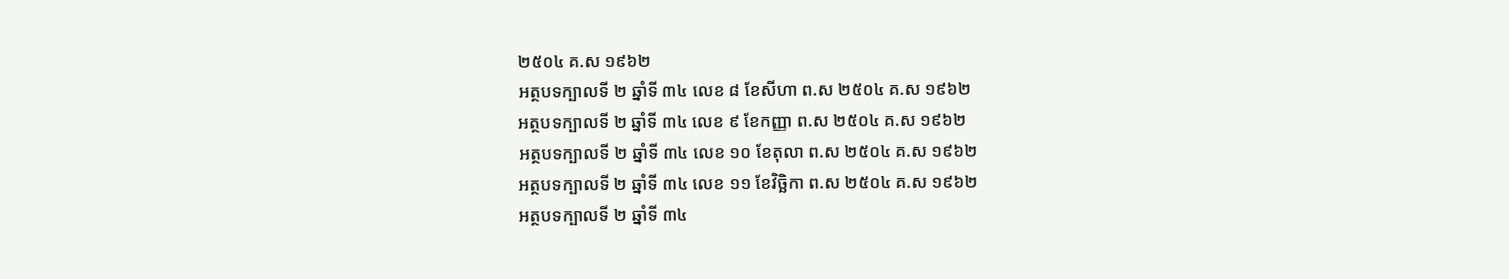២៥០៤ គ.ស ១៩៦២
អត្ថបទក្បាលទី ២ ឆ្នាំទី ៣៤ លេខ ៨ ខែសីហា ព.ស ២៥០៤ គ.ស ១៩៦២
អត្ថបទក្បាលទី ២ ឆ្នាំទី ៣៤ លេខ ៩ ខែកញ្ញា ព.ស ២៥០៤ គ.ស ១៩៦២
អត្ថបទក្បាលទី ២ ឆ្នាំទី ៣៤ លេខ ១០ ខែតុលា ព.ស ២៥០៤ គ.ស ១៩៦២
អត្ថបទក្បាលទី ២ ឆ្នាំទី ៣៤ លេខ ១១ ខែវិច្ឆិកា ព.ស ២៥០៤ គ.ស ១៩៦២
អត្ថបទក្បាលទី ២ ឆ្នាំទី ៣៤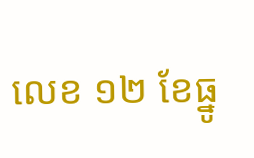លេខ ១២ ខែធ្នូ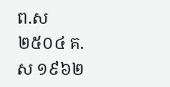ព.ស ២៥០៤ គ.ស ១៩៦២